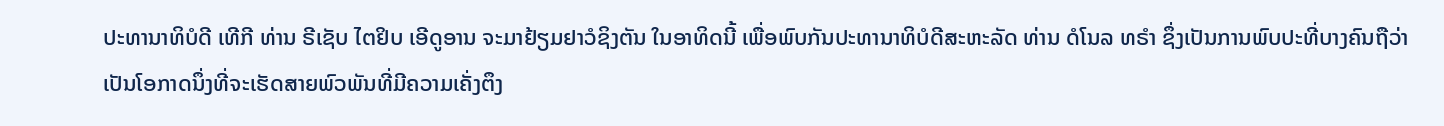ປະທານາທິບໍດີ ເທີກີ ທ່ານ ຣີເຊັບ ໄຕຢິບ ເອີດູອານ ຈະມາຢ້ຽມຢາວໍຊິງຕັນ ໃນອາທິດນີ້ ເພື່ອພົບກັນປະທານາທິບໍດີສະຫະລັດ ທ່ານ ດໍໂນລ ທຣຳ ຊຶ່ງເປັນການພົບປະທີ່ບາງຄົນຖືວ່າ ເປັນໂອກາດນຶ່ງທີ່ຈະເຮັດສາຍພົວພັນທີ່ມີຄວາມເຄັ່ງຕຶງ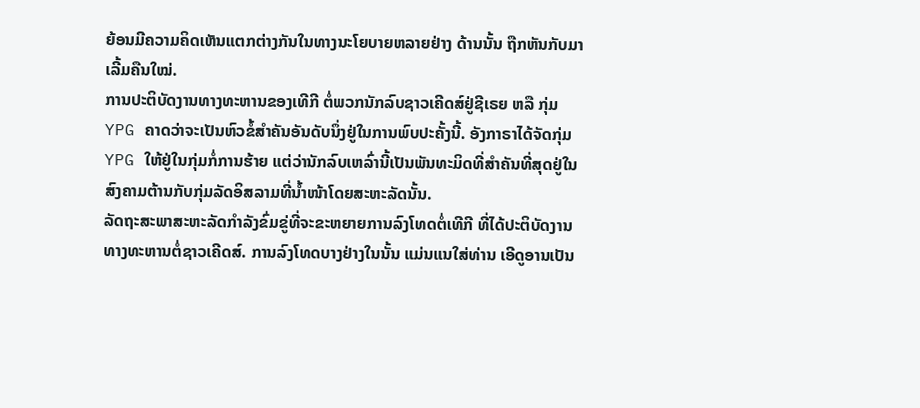ຍ້ອນມີຄວາມຄິດເຫັນແຕກຕ່າງກັນໃນທາງນະໂຍບາຍຫລາຍຢ່າງ ດ້ານນັ້ນ ຖືກຫັນກັບມາເລີ້ມຄືນໃໝ່.
ການປະຕິບັດງານທາງທະຫານຂອງເທີກີ ຕໍ່ພວກນັກລົບຊາວເຄີດສ໌ຢູ່ຊີເຣຍ ຫລື ກຸ່ມ YPG ຄາດວ່າຈະເປັນຫົວຂໍ້ສຳຄັນອັນດັບນຶ່ງຢູ່ໃນການພົບປະຄັ້ງນີ້. ອັງກາຣາໄດ້ຈັດກຸ່ມ YPG ໃຫ້ຢູ່ໃນກຸ່ມກໍ່ການຮ້າຍ ແຕ່ວ່ານັກລົບເຫລົ່ານີ້ເປັນພັນທະມິດທີ່ສຳຄັນທີ່ສຸດຢູ່ໃນສົງຄາມຕ້ານກັບກຸ່ມລັດອິສລາມທີ່ນ້ຳໜ້າໂດຍສະຫະລັດນັ້ນ.
ລັດຖະສະພາສະຫະລັດກຳລັງຂົ່ມຂູ່ທີ່ຈະຂະຫຍາຍການລົງໂທດຕໍ່ເທີກີ ທີ່ໄດ້ປະຕິບັດງານທາງທະຫານຕໍ່ຊາວເຄີດສ໌. ການລົງໂທດບາງຢ່າງໃນນັ້ນ ແມ່ນແນໃສ່ທ່ານ ເອີດູອານເປັນ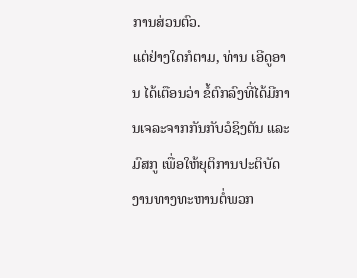ການສ່ວນຕົວ.
ແຕ່ຢ່າງໃດກໍຕາມ, ທ່ານ ເອີດູອານ ໄດ້ເຕືອນວ່າ ຂໍ້ຕົກລົງທີ່ໄດ້ມີການເຈລະຈາກກັນກັບວໍຊິງຕັນ ແລະມົສກູ ເພື່ອໃຫ້ຍຸຕິການປະຕິບັດງານທາງທະຫານຕໍ່ພວກ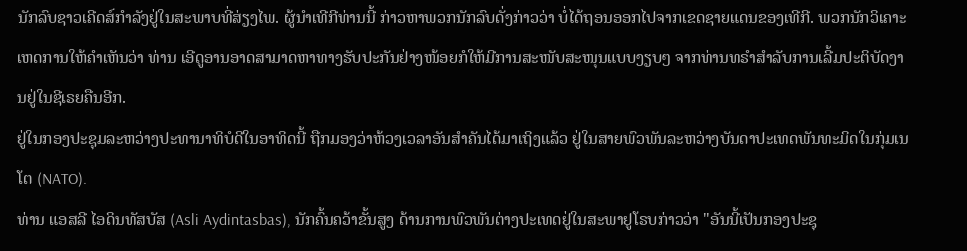ນັກລົບຊາວເຄີດສ໌ກຳລັງຢູ່ໃນສະພາບທີ່ສ່ຽງໄພ. ຜູ້ນຳເທີກີທ່ານນີ້ ກ່າວຫາພວກນັກລົບດັ່ງກ່າວວ່າ ບໍ່ໄດ້ຖອນອອກໄປຈາກເຂດຊາຍແດນຂອງເທີກີ. ພວກນັກວິເຄາະເຫດການໃຫ້ຄຳເຫັນວ່າ ທ່ານ ເອີດູອານອາດສາມາດຫາທາງຮັບປະກັນຢ່າງໜ້ອຍກໍໃຫ້ມີການສະໜັບສະໜຸນແບບງຽບໆ ຈາກທ່ານທຣຳສຳລັບການເລີ້ມປະຕິບັດງານຢູ່ໃນຊີເຣຍຄືນອີກ.
ຢູ່ໃນກອງປະຊຸມລະຫວ່າງປະທານາທິບໍດີໃນອາທິດນີ້ ຖືກມອງວ່າຫ້ວງເວລາອັນສຳຄັນໄດ້ມາເຖິງແລ້ວ ຢູ່ໃນສາຍພົວພັນລະຫວ່າງບັນດາປະເທດພັນທະມິດໃນກຸ່ມເນໂຕ (NATO).
ທ່ານ ແອສລີ ໄອດິນທັສບັສ (Asli Aydintasbas), ນັກຄົ້ນຄວ້າຂັ້ນສູງ ດ້ານການພົວພັນຕ່າງປະເທດຢູ່ໃນສະພາຢູໂຣບກ່າວວ່າ "ອັນນີ້ເປັນກອງປະຊຸ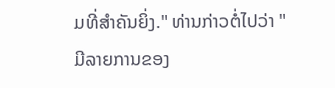ມທີ່ສຳຄັນຍິ່ງ." ທ່ານກ່າວຕໍ່ໄປວ່າ "ມີລາຍການຂອງ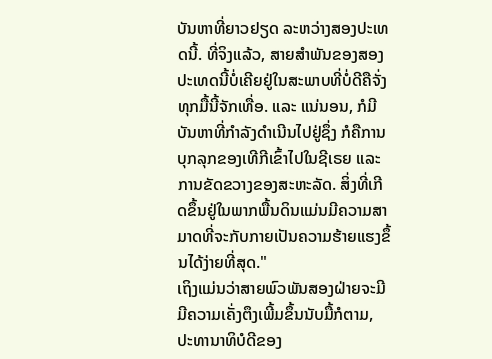ບັນຫາທີ່ຍາວຢຽດ ລະຫວ່າງສອງປະເທດນີ້. ທີ່ຈິງແລ້ວ, ສາຍສຳພັນຂອງສອງປະເທດນີ້ບໍ່ເຄີຍຢູ່ໃນສະພາບທີ່ບໍ່ດີຄືຈັ່ງທຸກມື້ນີ້ຈັກເທື່ອ. ແລະ ແນ່ນອນ, ກໍມີບັນຫາທີ່ກຳລັງດໍາເນີນໄປຢູ່ຊຶ່ງ ກໍຄືການບຸກລຸກຂອງເທີກີເຂົ້າໄປໃນຊີເຣຍ ແລະການຂັດຂວາງຂອງສະຫະລັດ. ສິ່ງທີ່ເກີດຂຶ້ນຢູ່ໃນພາກພື້ນດິນແມ່ນມີຄວາມສາມາດທີ່ຈະກັບກາຍເປັນຄວາມຮ້າຍແຮງຂຶ້ນໄດ້ງ່າຍທີ່ສຸດ."
ເຖິງແມ່ນວ່າສາຍພົວພັນສອງຝ່າຍຈະມີມີຄວາມເຄັ່ງຕຶງເພີ້ມຂຶ້ນນັບມື້ກໍຕາມ, ປະທານາທິບໍດີຂອງ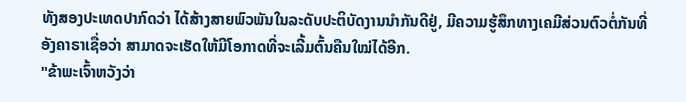ທັງສອງປະເທດປາກົດວ່າ ໄດ້ສ້າງສາຍພົວພັນໃນລະດັບປະຕິບັດງານນຳກັນດີຢູ່, ມີຄວາມຮູ້ສຶກທາງເຄມີສ່ວນຕົວຕໍ່ກັນທີ່ອັງຄາຣາເຊື່ອວ່າ ສາມາດຈະເຮັດໃຫ້ມີໂອກາດທີ່ຈະເລີ້ມຕົ້ນຄືນໃໝ່ໄດ້ອີກ.
"ຂ້າພະເຈົ້າຫວັງວ່າ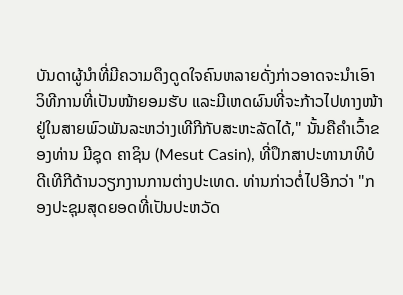ບັນດາຜູ້ນຳທີ່ມີຄວາມດຶງດູດໃຈຄົນຫລາຍດັ່ງກ່າວອາດຈະນຳເອົາວິທີການທີ່ເປັນໜ້າຍອມຮັບ ແລະມີເຫດຜົນທີ່ຈະກ້າວໄປທາງໜ້າຢູ່ໃນສາຍພົວພັນລະຫວ່າງເທີກີກັບສະຫະລັດໄດ້," ນັ້ນຄືຄຳເວົ້າຂອງທ່ານ ມີຊຸດ ຄາຊິນ (Mesut Casin), ທີ່ປຶກສາປະທານາທິບໍດີເທີກີດ້ານວຽກງານການຕ່າງປະເທດ. ທ່ານກ່າວຕໍ່ໄປອີກວ່າ "ກອງປະຊຸມສຸດຍອດທີ່ເປັນປະຫວັດ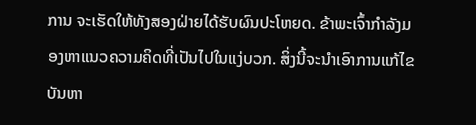ການ ຈະເຮັດໃຫ້ທັງສອງຝ່າຍໄດ້ຮັບຜົນປະໂຫຍດ. ຂ້າພະເຈົ້າກຳລັງມອງຫາແນວຄວາມຄິດທີ່ເປັນໄປໃນແງ່ບວກ. ສິ່ງນີ້ຈະນຳເອົາການແກ້ໄຂບັນຫາ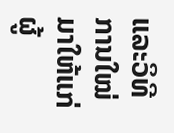ແລະວິທີການໃໝ່ມາໃຫ້ແກ່ຜູ້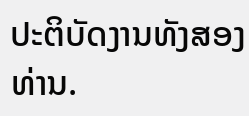ປະຕິບັດງານທັງສອງທ່ານ.